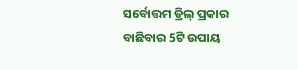ସର୍ବୋତ୍ତମ ଡ୍ରିଲ୍ ପ୍ରକାର ବାଛିବାର 5ଟି ଉପାୟ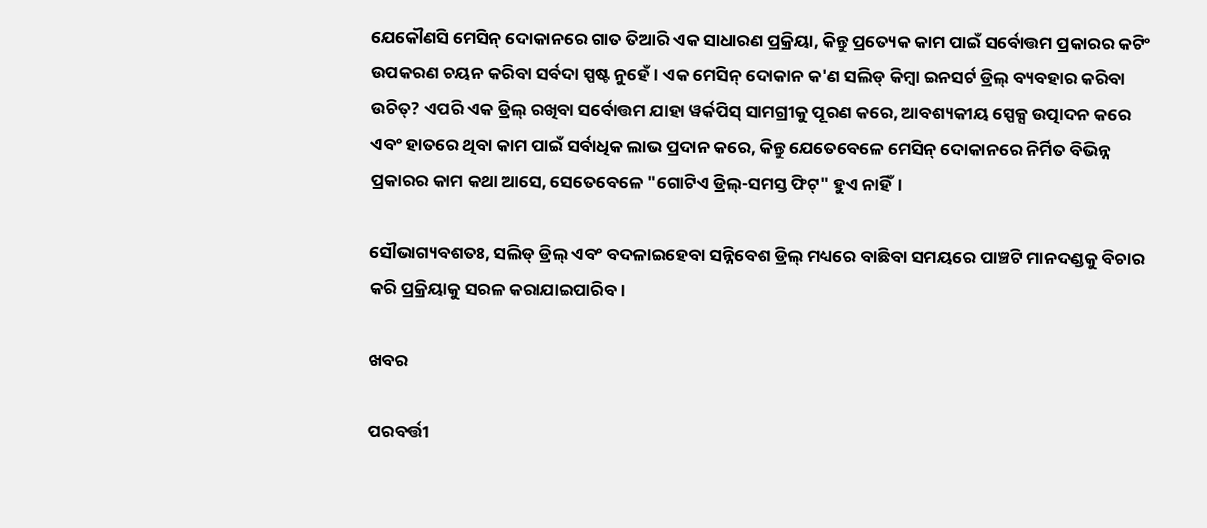ଯେକୌଣସି ମେସିନ୍ ଦୋକାନରେ ଗାତ ତିଆରି ଏକ ସାଧାରଣ ପ୍ରକ୍ରିୟା, କିନ୍ତୁ ପ୍ରତ୍ୟେକ କାମ ପାଇଁ ସର୍ବୋତ୍ତମ ପ୍ରକାରର କଟିଂ ଉପକରଣ ଚୟନ କରିବା ସର୍ବଦା ସ୍ପଷ୍ଟ ନୁହେଁ। ଏକ ମେସିନ୍ ଦୋକାନ କ'ଣ ସଲିଡ୍ କିମ୍ବା ଇନସର୍ଟ ଡ୍ରିଲ୍ ବ୍ୟବହାର କରିବା ଉଚିତ୍? ଏପରି ଏକ ଡ୍ରିଲ୍ ରଖିବା ସର୍ବୋତ୍ତମ ଯାହା ୱର୍କପିସ୍ ସାମଗ୍ରୀକୁ ପୂରଣ କରେ, ଆବଶ୍ୟକୀୟ ସ୍ପେକ୍ସ ଉତ୍ପାଦନ କରେ ଏବଂ ହାତରେ ଥିବା କାମ ପାଇଁ ସର୍ବାଧିକ ଲାଭ ପ୍ରଦାନ କରେ, କିନ୍ତୁ ଯେତେବେଳେ ମେସିନ୍ ଦୋକାନରେ ନିର୍ମିତ ବିଭିନ୍ନ ପ୍ରକାରର କାମ କଥା ଆସେ, ସେତେବେଳେ "ଗୋଟିଏ ଡ୍ରିଲ୍-ସମସ୍ତ ଫିଟ୍" ହୁଏ ନାହିଁ।

ସୌଭାଗ୍ୟବଶତଃ, ସଲିଡ୍ ଡ୍ରିଲ୍ ଏବଂ ବଦଳାଇହେବା ସନ୍ନିବେଶ ଡ୍ରିଲ୍ ମଧ୍ୟରେ ବାଛିବା ସମୟରେ ପାଞ୍ଚଟି ମାନଦଣ୍ଡକୁ ବିଚାର କରି ପ୍ରକ୍ରିୟାକୁ ସରଳ କରାଯାଇପାରିବ।

ଖବର

ପରବର୍ତ୍ତୀ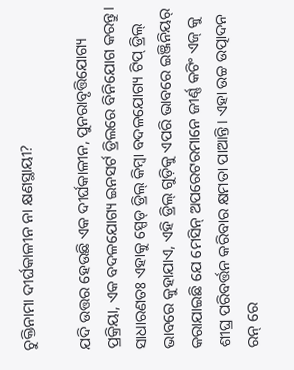ଚୁକ୍ତିନାମା ଦୀର୍ଘକାଳୀନ ନା କ୍ଷଣସ୍ଥାୟୀ?

ଯଦି ଉତ୍ତର ହେଉଛି ଏକ ଦୀର୍ଘକାଳୀନ, ପୁନରାବୃତ୍ତିଯୋଗ୍ୟ ପ୍ରକ୍ରିୟା, ଏକ ବଦଳଯୋଗ୍ୟ ଇନସର୍ଟ ଡ୍ରିଲରେ ବିନିଯୋଗ କରନ୍ତୁ। ସାଧାରଣତଃ ଏହାକୁ ସ୍ପେଡ୍ ଡ୍ରିଲ୍ କିମ୍ବା ବଦଳଯୋଗ୍ୟ ଟିପ୍ ଡ୍ରିଲ୍ ଭାବରେ କୁହାଯାଏ, ଏହି ଡ୍ରିଲ୍ ଗୁଡ଼ିକୁ ଏପରି ଭାବରେ ଇଞ୍ଜିନିୟର୍ କରାଯାଇଛି ଯେ ମେସିନ୍ ଅପରେଟରମାନେ ଜୀର୍ଣ୍ଣ କଟିଂ ଏଜ୍ କୁ ଶୀଘ୍ର ପରିବର୍ତ୍ତନ କରିବାର କ୍ଷମତା ପାଆନ୍ତି। ଏହା ଉଚ୍ଚ ଉତ୍ପାଦନ ରନ୍ ରେ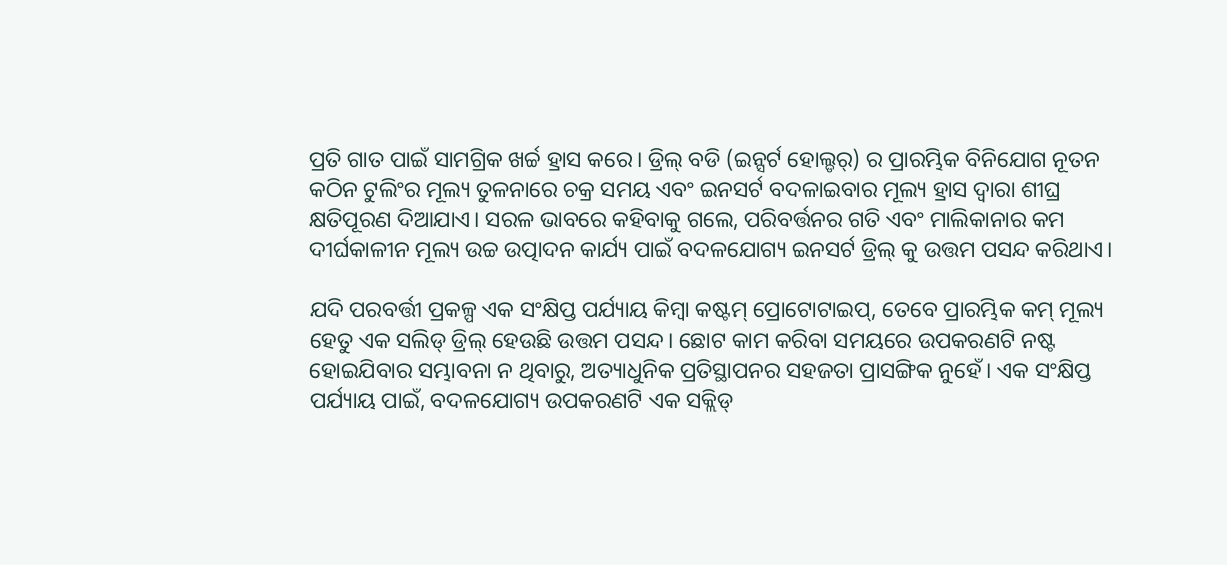ପ୍ରତି ଗାତ ପାଇଁ ସାମଗ୍ରିକ ଖର୍ଚ୍ଚ ହ୍ରାସ କରେ। ଡ୍ରିଲ୍ ବଡି (ଇନ୍ସର୍ଟ ହୋଲ୍ଡର୍) ର ପ୍ରାରମ୍ଭିକ ବିନିଯୋଗ ନୂତନ କଠିନ ଟୁଲିଂର ମୂଲ୍ୟ ତୁଳନାରେ ଚକ୍ର ସମୟ ଏବଂ ଇନସର୍ଟ ବଦଳାଇବାର ମୂଲ୍ୟ ହ୍ରାସ ଦ୍ୱାରା ଶୀଘ୍ର କ୍ଷତିପୂରଣ ଦିଆଯାଏ। ସରଳ ଭାବରେ କହିବାକୁ ଗଲେ, ପରିବର୍ତ୍ତନର ଗତି ଏବଂ ମାଲିକାନାର କମ ଦୀର୍ଘକାଳୀନ ମୂଲ୍ୟ ଉଚ୍ଚ ଉତ୍ପାଦନ କାର୍ଯ୍ୟ ପାଇଁ ବଦଳଯୋଗ୍ୟ ଇନସର୍ଟ ଡ୍ରିଲ୍ କୁ ଉତ୍ତମ ପସନ୍ଦ କରିଥାଏ।

ଯଦି ପରବର୍ତ୍ତୀ ପ୍ରକଳ୍ପ ଏକ ସଂକ୍ଷିପ୍ତ ପର୍ଯ୍ୟାୟ କିମ୍ବା କଷ୍ଟମ୍ ପ୍ରୋଟୋଟାଇପ୍, ତେବେ ପ୍ରାରମ୍ଭିକ କମ୍ ମୂଲ୍ୟ ହେତୁ ଏକ ସଲିଡ୍ ଡ୍ରିଲ୍ ହେଉଛି ଉତ୍ତମ ପସନ୍ଦ। ଛୋଟ କାମ କରିବା ସମୟରେ ଉପକରଣଟି ନଷ୍ଟ ହୋଇଯିବାର ସମ୍ଭାବନା ନ ଥିବାରୁ, ଅତ୍ୟାଧୁନିକ ପ୍ରତିସ୍ଥାପନର ସହଜତା ପ୍ରାସଙ୍ଗିକ ନୁହେଁ। ଏକ ସଂକ୍ଷିପ୍ତ ପର୍ଯ୍ୟାୟ ପାଇଁ, ବଦଳଯୋଗ୍ୟ ଉପକରଣଟି ଏକ ସକ୍ଲିଡ୍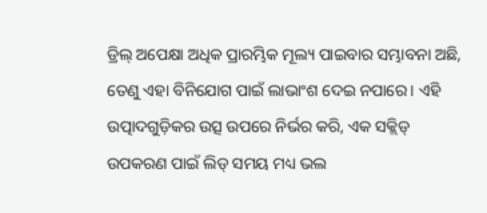ଡ୍ରିଲ୍ ଅପେକ୍ଷା ଅଧିକ ପ୍ରାରମ୍ଭିକ ମୂଲ୍ୟ ପାଇବାର ସମ୍ଭାବନା ଅଛି, ତେଣୁ ଏହା ବିନିଯୋଗ ପାଇଁ ଲାଭାଂଶ ଦେଇ ନପାରେ। ଏହି ଉତ୍ପାଦଗୁଡ଼ିକର ଉତ୍ସ ଉପରେ ନିର୍ଭର କରି, ଏକ ସକ୍ଲିଡ୍ ଉପକରଣ ପାଇଁ ଲିଡ୍ ସମୟ ମଧ୍ୟ ଭଲ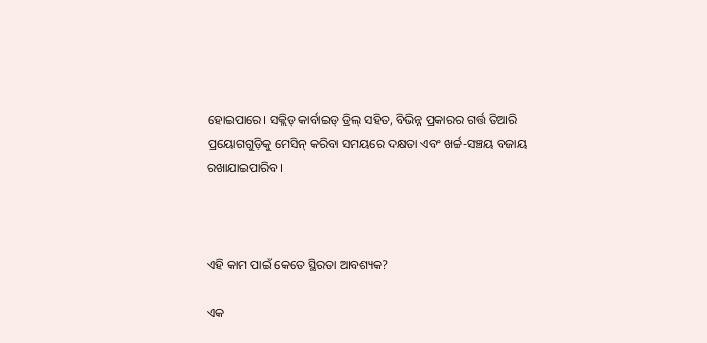ହୋଇପାରେ। ସକ୍ଲିଡ୍ କାର୍ବାଇଡ୍ ଡ୍ରିଲ୍ ସହିତ, ବିଭିନ୍ନ ପ୍ରକାରର ଗର୍ତ୍ତ ତିଆରି ପ୍ରୟୋଗଗୁଡ଼ିକୁ ମେସିନ୍ କରିବା ସମୟରେ ଦକ୍ଷତା ଏବଂ ଖର୍ଚ୍ଚ-ସଞ୍ଚୟ ବଜାୟ ରଖାଯାଇପାରିବ।



ଏହି କାମ ପାଇଁ କେତେ ସ୍ଥିରତା ଆବଶ୍ୟକ?

ଏକ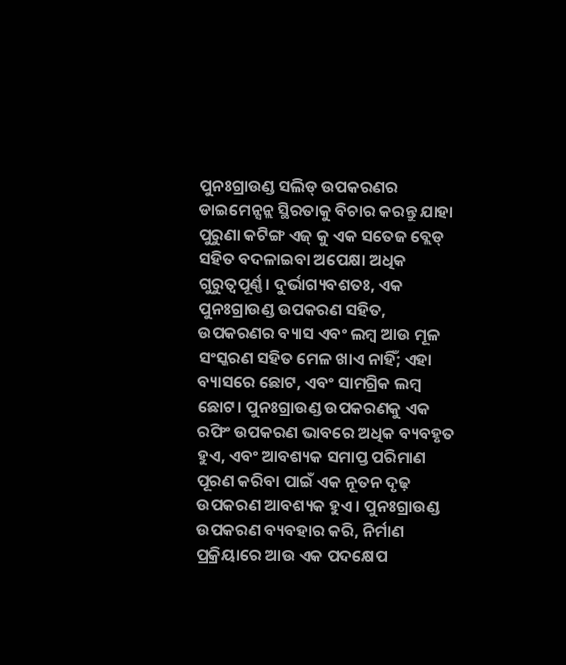ପୁନଃଗ୍ରାଉଣ୍ଡ ସଲିଡ୍ ଉପକରଣର ଡାଇମେନ୍ସନ୍ଲ ସ୍ଥିରତାକୁ ବିଚାର କରନ୍ତୁ ଯାହା ପୁରୁଣା କଟିଙ୍ଗ ଏଜ୍ କୁ ଏକ ସତେଜ ବ୍ଲେଡ୍ ସହିତ ବଦଳାଇବା ଅପେକ୍ଷା ଅଧିକ ଗୁରୁତ୍ୱପୂର୍ଣ୍ଣ। ଦୁର୍ଭାଗ୍ୟବଶତଃ, ଏକ ପୁନଃଗ୍ରାଉଣ୍ଡ ଉପକରଣ ସହିତ, ଉପକରଣର ବ୍ୟାସ ଏବଂ ଲମ୍ବ ଆଉ ମୂଳ ସଂସ୍କରଣ ସହିତ ମେଳ ଖାଏ ନାହିଁ; ଏହା ବ୍ୟାସରେ ଛୋଟ, ଏବଂ ସାମଗ୍ରିକ ଲମ୍ବ ଛୋଟ। ପୁନଃଗ୍ରାଉଣ୍ଡ ଉପକରଣକୁ ଏକ ରଫିଂ ଉପକରଣ ଭାବରେ ଅଧିକ ବ୍ୟବହୃତ ହୁଏ, ଏବଂ ଆବଶ୍ୟକ ସମାପ୍ତ ପରିମାଣ ପୂରଣ କରିବା ପାଇଁ ଏକ ନୂତନ ଦୃଢ଼ ଉପକରଣ ଆବଶ୍ୟକ ହୁଏ। ପୁନଃଗ୍ରାଉଣ୍ଡ ଉପକରଣ ବ୍ୟବହାର କରି, ନିର୍ମାଣ ପ୍ରକ୍ରିୟାରେ ଆଉ ଏକ ପଦକ୍ଷେପ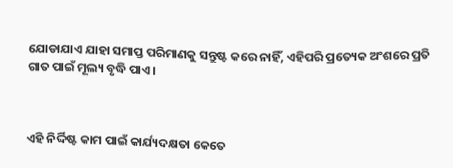ଯୋଡାଯାଏ ଯାହା ସମାପ୍ତ ପରିମାଣକୁ ସନ୍ତୁଷ୍ଟ କରେ ନାହିଁ, ଏହିପରି ପ୍ରତ୍ୟେକ ଅଂଶରେ ପ୍ରତି ଗାତ ପାଇଁ ମୂଲ୍ୟ ବୃଦ୍ଧି ପାଏ।



ଏହି ନିର୍ଦ୍ଦିଷ୍ଟ କାମ ପାଇଁ କାର୍ଯ୍ୟଦକ୍ଷତା କେତେ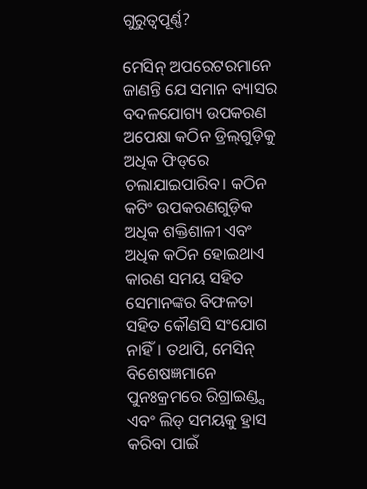ଗୁରୁତ୍ୱପୂର୍ଣ୍ଣ?

ମେସିନ୍ ଅପରେଟରମାନେ ଜାଣନ୍ତି ଯେ ସମାନ ବ୍ୟାସର ବଦଳଯୋଗ୍ୟ ଉପକରଣ ଅପେକ୍ଷା କଠିନ ଡ୍ରିଲ୍‌ଗୁଡ଼ିକୁ ଅଧିକ ଫିଡ୍‌ରେ ଚଲାଯାଇପାରିବ। କଠିନ କଟିଂ ଉପକରଣଗୁଡ଼ିକ ଅଧିକ ଶକ୍ତିଶାଳୀ ଏବଂ ଅଧିକ କଠିନ ହୋଇଥାଏ କାରଣ ସମୟ ସହିତ ସେମାନଙ୍କର ବିଫଳତା ସହିତ କୌଣସି ସଂଯୋଗ ନାହିଁ। ତଥାପି, ମେସିନ୍ ବିଶେଷଜ୍ଞମାନେ ପୁନଃକ୍ରମରେ ରିଗ୍ରାଇଣ୍ଡ୍ସ ଏବଂ ଲିଡ୍ ସମୟକୁ ହ୍ରାସ କରିବା ପାଇଁ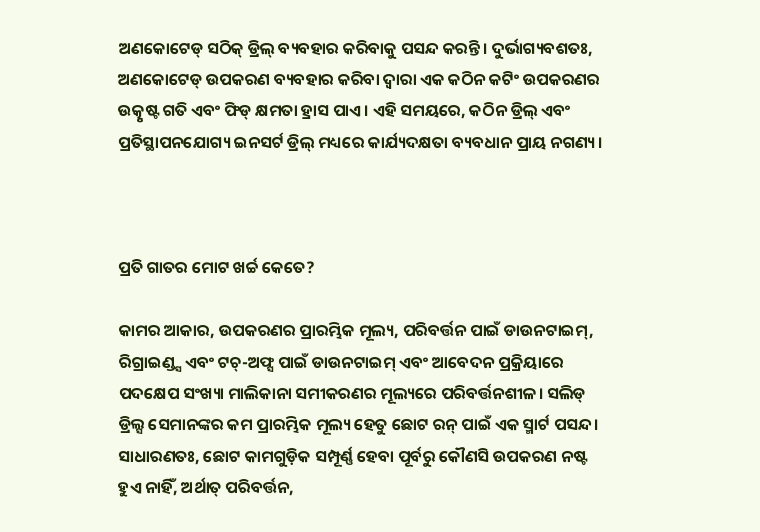ଅଣକୋଟେଡ୍ ସଠିକ୍ ଡ୍ରିଲ୍‌ ବ୍ୟବହାର କରିବାକୁ ପସନ୍ଦ କରନ୍ତି। ଦୁର୍ଭାଗ୍ୟବଶତଃ, ଅଣକୋଟେଡ୍ ଉପକରଣ ବ୍ୟବହାର କରିବା ଦ୍ୱାରା ଏକ କଠିନ କଟିଂ ଉପକରଣର ଉତ୍କୃଷ୍ଟ ଗତି ଏବଂ ଫିଡ୍ କ୍ଷମତା ହ୍ରାସ ପାଏ। ଏହି ସମୟରେ, କଠିନ ଡ୍ରିଲ୍‌ ଏବଂ ପ୍ରତିସ୍ଥାପନଯୋଗ୍ୟ ଇନସର୍ଟ ଡ୍ରିଲ୍‌ ମଧ୍ୟରେ କାର୍ଯ୍ୟଦକ୍ଷତା ବ୍ୟବଧାନ ପ୍ରାୟ ନଗଣ୍ୟ।



ପ୍ରତି ଗାତର ମୋଟ ଖର୍ଚ୍ଚ କେତେ?

କାମର ଆକାର, ଉପକରଣର ପ୍ରାରମ୍ଭିକ ମୂଲ୍ୟ, ପରିବର୍ତ୍ତନ ପାଇଁ ଡାଉନଟାଇମ୍, ରିଗ୍ରାଇଣ୍ଡ୍ସ ଏବଂ ଟଚ୍-ଅଫ୍ସ ପାଇଁ ଡାଉନଟାଇମ୍ ଏବଂ ଆବେଦନ ପ୍ରକ୍ରିୟାରେ ପଦକ୍ଷେପ ସଂଖ୍ୟା ମାଲିକାନା ସମୀକରଣର ମୂଲ୍ୟରେ ପରିବର୍ତ୍ତନଶୀଳ। ସଲିଡ୍ ଡ୍ରିଲ୍ସ ସେମାନଙ୍କର କମ ପ୍ରାରମ୍ଭିକ ମୂଲ୍ୟ ହେତୁ ଛୋଟ ରନ୍ ପାଇଁ ଏକ ସ୍ମାର୍ଟ ପସନ୍ଦ। ସାଧାରଣତଃ, ଛୋଟ କାମଗୁଡ଼ିକ ସମ୍ପୂର୍ଣ୍ଣ ହେବା ପୂର୍ବରୁ କୌଣସି ଉପକରଣ ନଷ୍ଟ ହୁଏ ନାହିଁ, ଅର୍ଥାତ୍ ପରିବର୍ତ୍ତନ,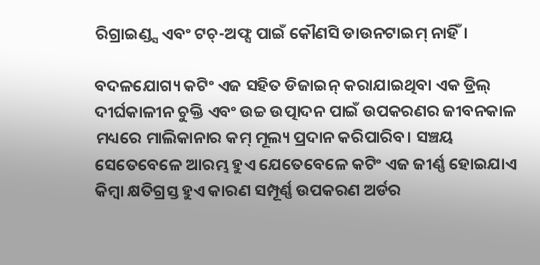ରିଗ୍ରାଇଣ୍ଡ୍ସ ଏବଂ ଟଚ୍-ଅଫ୍ସ ପାଇଁ କୌଣସି ଡାଉନଟାଇମ୍ ନାହିଁ।

ବଦଳଯୋଗ୍ୟ କଟିଂ ଏଜ ସହିତ ଡିଜାଇନ୍ କରାଯାଇଥିବା ଏକ ଡ୍ରିଲ୍ ଦୀର୍ଘକାଳୀନ ଚୁକ୍ତି ଏବଂ ଉଚ୍ଚ ଉତ୍ପାଦନ ପାଇଁ ଉପକରଣର ଜୀବନକାଳ ମଧ୍ୟରେ ମାଲିକାନାର କମ୍ ମୂଲ୍ୟ ପ୍ରଦାନ କରିପାରିବ। ସଞ୍ଚୟ ସେତେବେଳେ ଆରମ୍ଭ ହୁଏ ଯେତେବେଳେ କଟିଂ ଏଜ ଜୀର୍ଣ୍ଣ ହୋଇଯାଏ କିମ୍ବା କ୍ଷତିଗ୍ରସ୍ତ ହୁଏ କାରଣ ସମ୍ପୂର୍ଣ୍ଣ ଉପକରଣ ଅର୍ଡର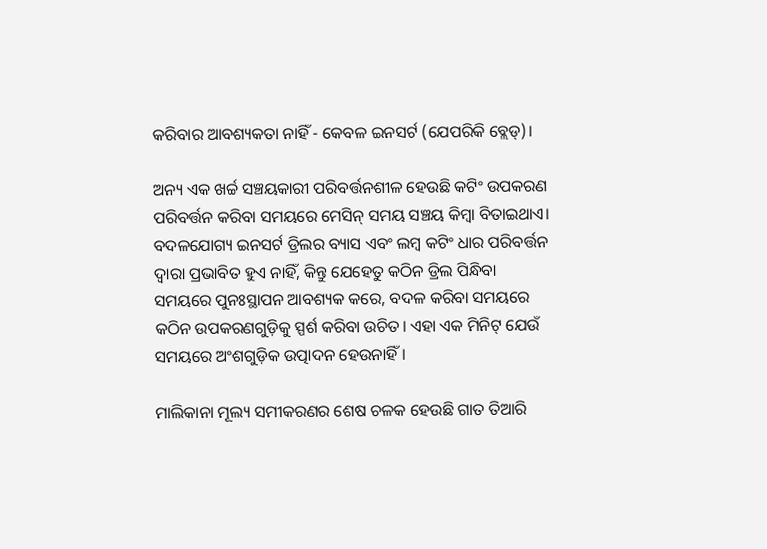କରିବାର ଆବଶ୍ୟକତା ନାହିଁ - କେବଳ ଇନସର୍ଟ (ଯେପରିକି ବ୍ଲେଡ୍)।

ଅନ୍ୟ ଏକ ଖର୍ଚ୍ଚ ସଞ୍ଚୟକାରୀ ପରିବର୍ତ୍ତନଶୀଳ ହେଉଛି କଟିଂ ଉପକରଣ ପରିବର୍ତ୍ତନ କରିବା ସମୟରେ ମେସିନ୍ ସମୟ ସଞ୍ଚୟ କିମ୍ବା ବିତାଇଥାଏ। ବଦଳଯୋଗ୍ୟ ଇନସର୍ଟ ଡ୍ରିଲର ବ୍ୟାସ ଏବଂ ଲମ୍ବ କଟିଂ ଧାର ପରିବର୍ତ୍ତନ ଦ୍ୱାରା ପ୍ରଭାବିତ ହୁଏ ନାହିଁ, କିନ୍ତୁ ଯେହେତୁ କଠିନ ଡ୍ରିଲ ପିନ୍ଧିବା ସମୟରେ ପୁନଃସ୍ଥାପନ ଆବଶ୍ୟକ କରେ, ବଦଳ କରିବା ସମୟରେ କଠିନ ଉପକରଣଗୁଡ଼ିକୁ ସ୍ପର୍ଶ କରିବା ଉଚିତ। ଏହା ଏକ ମିନିଟ୍ ଯେଉଁ ସମୟରେ ଅଂଶଗୁଡ଼ିକ ଉତ୍ପାଦନ ହେଉନାହିଁ।

ମାଲିକାନା ମୂଲ୍ୟ ସମୀକରଣର ଶେଷ ଚଳକ ହେଉଛି ଗାତ ତିଆରି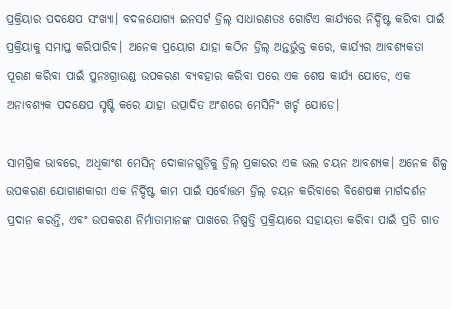ପ୍ରକ୍ରିୟାର ପଦକ୍ଷେପ ସଂଖ୍ୟା। ବଦଳଯୋଗ୍ୟ ଇନସର୍ଟ ଡ୍ରିଲ୍ ସାଧାରଣତଃ ଗୋଟିଏ କାର୍ଯ୍ୟରେ ନିର୍ଦ୍ଦିଷ୍ଟ କରିବା ପାଇଁ ପ୍ରକ୍ରିୟାକୁ ସମାପ୍ତ କରିପାରିବ। ଅନେକ ପ୍ରୟୋଗ ଯାହା କଠିନ ଡ୍ରିଲ୍ ଅନ୍ତର୍ଭୁକ୍ତ କରେ, କାର୍ଯ୍ୟର ଆବଶ୍ୟକତା ପୂରଣ କରିବା ପାଇଁ ପୁନଃଗ୍ରାଉଣ୍ଡ ଉପକରଣ ବ୍ୟବହାର କରିବା ପରେ ଏକ ଶେଷ କାର୍ଯ୍ୟ ଯୋଡେ, ଏକ ଅନାବଶ୍ୟକ ପଦକ୍ଷେପ ସୃଷ୍ଟି କରେ ଯାହା ଉତ୍ପାଦିତ ଅଂଶରେ ମେସିନିଂ ଖର୍ଚ୍ଚ ଯୋଡେ।

ସାମଗ୍ରିକ ଭାବରେ, ଅଧିକାଂଶ ମେସିନ୍ ଦୋକାନଗୁଡ଼ିକୁ ଡ୍ରିଲ୍ ପ୍ରକାରର ଏକ ଭଲ ଚୟନ ଆବଶ୍ୟକ। ଅନେକ ଶିଳ୍ପ ଉପକରଣ ଯୋଗାଣକାରୀ ଏକ ନିର୍ଦ୍ଦିଷ୍ଟ କାମ ପାଇଁ ସର୍ବୋତ୍ତମ ଡ୍ରିଲ୍ ଚୟନ କରିବାରେ ବିଶେଷଜ୍ଞ ମାର୍ଗଦର୍ଶନ ପ୍ରଦାନ କରନ୍ତି, ଏବଂ ଉପକରଣ ନିର୍ମାତାମାନଙ୍କ ପାଖରେ ନିଷ୍ପତ୍ତି ପ୍ରକ୍ରିୟାରେ ସହାୟତା କରିବା ପାଇଁ ପ୍ରତି ଗାତ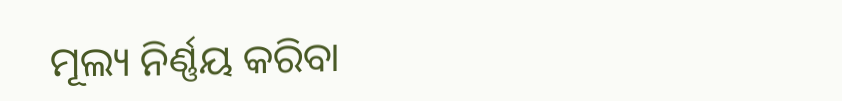ମୂଲ୍ୟ ନିର୍ଣ୍ଣୟ କରିବା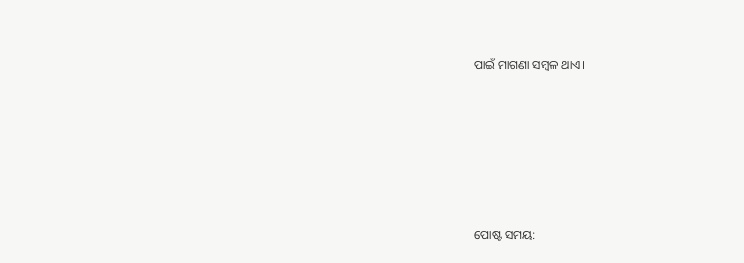ପାଇଁ ମାଗଣା ସମ୍ବଳ ଥାଏ।






ପୋଷ୍ଟ ସମୟ: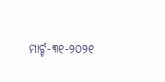ମାର୍ଚ୍ଚ-୩୧-୨୦୨୧